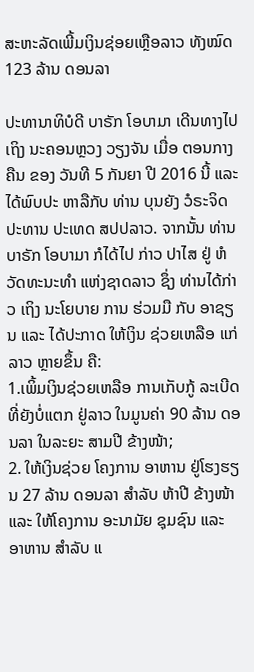ສະຫະລັດເພີ້ມເງິນຊ່ອຍເຫຼືອລາວ ທັງໝົດ 123 ລ້ານ ດອນລາ

ປະທານາທິບໍດີ ບາຣັກ ໂອບາມາ ເດີນທາງໄປເຖິງ ນະຄອນຫຼວງ ວຽງຈັນ ເມື່ອ ຕອນກາງຄືນ ຂອງ ວັນທີ 5 ກັນຍາ ປີ 2016 ນີ້ ແລະ ໄດ້ພົບປະ ຫາລືກັບ ທ່ານ ບຸນຍັງ ວໍຣະຈິດ ປະທານ ປະເທດ ສປປລາວ. ຈາກນັ້ນ ທ່ານ ບາຣັກ ໂອບາມາ ກໍໄດ້ໄປ ກ່າວ ປາໄສ ຢູ່ ຫໍວັດທະນະທໍາ ແຫ່ງຊາດລາວ ຊຶ່ງ ທ່ານໄດ້ກ່າວ ເຖິງ ນະໂຍບາຍ ການ ຮ່ວມມື ກັບ ອາຊຽນ ແລະ ໄດ້ປະກາດ ໃຫ້ເງິນ ຊ່ວຍເຫລືອ ແກ່ລາວ ຫຼາຍຂຶ້ນ ຄື:
1.ເພິ້ມເງິນຊ່ວຍເຫລືອ ການເກັບກູ້ ລະເບີດ ທີ່ຍັງບໍ່ແຕກ ຢູ່ລາວ ໃນມູນຄ່າ 90 ລ້ານ ດອນລາ ໃນລະຍະ ສາມປີ ຂ້າງໜ້າ;
2. ໃຫ້ເງິນຊ່ວຍ ໂຄງການ ອາຫານ ຢູ່ໂຮງຮຽນ 27 ລ້ານ ດອນລາ ສຳລັບ ຫ້າປີ ຂ້າງໜ້າ ແລະ ໃຫ້ໂຄງການ ອະນາມັຍ ຊຸມຊົນ ແລະ ອາຫານ ສໍາລັບ ແ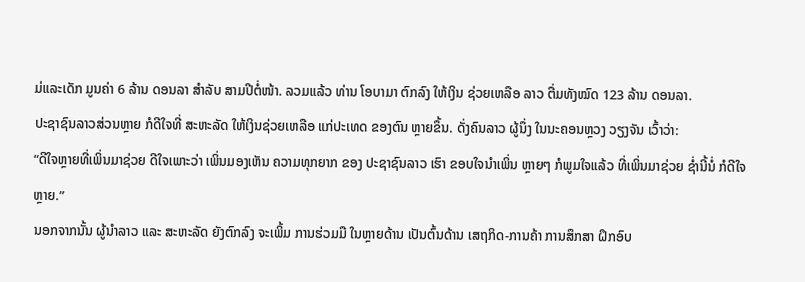ມ່ແລະເດັກ ມູນຄ່າ 6 ລ້ານ ດອນລາ ສຳລັບ ສາມປີຕໍ່ໜ້າ. ລວມແລ້ວ ທ່ານ ໂອບາມາ ຕົກລົງ ໃຫ້ເງິນ ຊ່ວຍເຫລືອ ລາວ ຕື່ມທັງໝົດ 123 ລ້ານ ດອນລາ.
ປະຊາຊົນລາວສ່ວນຫຼາຍ ກໍດີໃຈທີ່ ສະຫະລັດ ໃຫ້ເງິນຊ່ວຍເຫລືອ ແກ່ປະເທດ ຂອງຕົນ ຫຼາຍຂຶ້ນ. ດັ່ງຄົນລາວ ຜູ້ນຶ່ງ ໃນນະຄອນຫຼວງ ວຽງຈັນ ເວົ້າວ່າ:
“ດີໃຈຫຼາຍທີ່ເພິ່ນມາຊ່ວຍ ດີໃຈເພາະວ່າ ເພິ່ນມອງເຫັນ ຄວາມທຸກຍາກ ຂອງ ປະຊາຊົນລາວ ເຮົາ ຂອບໃຈນຳເພິ່ນ ຫຼາຍໆ ກໍພູມໃຈແລ້ວ ທີ່ເພິ່ນມາຊ່ວຍ ຊ່ຳນີ້ນໍ່ ກໍດີໃຈຫຼາຍ.”
ນອກຈາກນັ້ນ ຜູ້ນຳລາວ ແລະ ສະຫະລັດ ຍັງຕົກລົງ ຈະເພິ້ມ ການຮ່ວມມື ໃນຫຼາຍດ້ານ ເປັນຕົ້ນດ້ານ ເສຖກິດ-ການຄ້າ ການສຶກສາ ຝຶກອົບ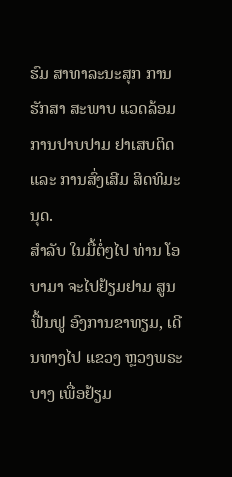ຮົມ ສາທາລະນະສຸກ ການຮັກສາ ສະພາບ ແວດລ້ອມ ການປາບປາມ ຢາເສບຕິດ ແລະ ການສົ່ງເສີມ ສິດທິມະນຸດ.
ສຳລັບ ໃນມື້ຕໍ່ໆໄປ ທ່ານ ໂອບາມາ ຈະໄປຢ້ຽມຢາມ ສູນຟື້ນຟູ ອົງການຂາທຽມ, ເດີນທາງໄປ ແຂວງ ຫຼວງພຣະບາງ ເພື່ອຢ້ຽມ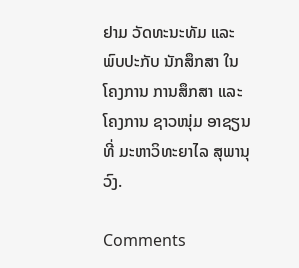ຢາມ ວັດທະນະທັມ ແລະ ພົບປະກັບ ນັກສຶກສາ ໃນໂຄງການ ການສຶກສາ ແລະ ໂຄງການ ຊາວໜຸ່ມ ອາຊຽນ ທີ່ ມະຫາວິທະຍາໄລ ສຸພານຸວົງ.

Comments